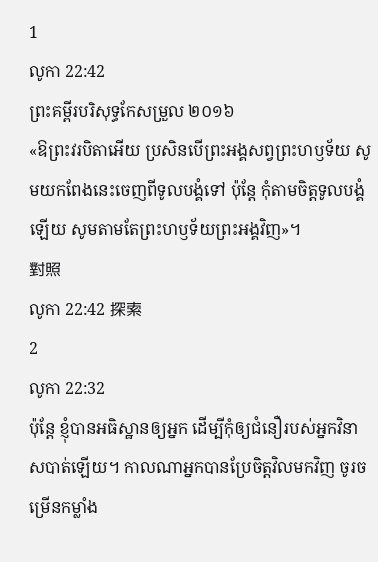1
លូកា 22:42
ព្រះគម្ពីរបរិសុទ្ធកែសម្រួល ២០១៦
«ឱព្រះវរបិតាអើយ ប្រសិនបើព្រះអង្គសព្វព្រះហឫទ័យ សូមយកពែងនេះចេញពីទូលបង្គំទៅ ប៉ុន្តែ កុំតាមចិត្តទូលបង្គំឡើយ សូមតាមតែព្រះហឫទ័យព្រះអង្គវិញ»។
對照
លូកា 22:42 探索
2
លូកា 22:32
ប៉ុន្តែ ខ្ញុំបានអធិស្ឋានឲ្យអ្នក ដើម្បីកុំឲ្យជំនឿរបស់អ្នកវិនាសបាត់ឡើយ។ កាលណាអ្នកបានប្រែចិត្តវិលមកវិញ ចូរចម្រើនកម្លាំង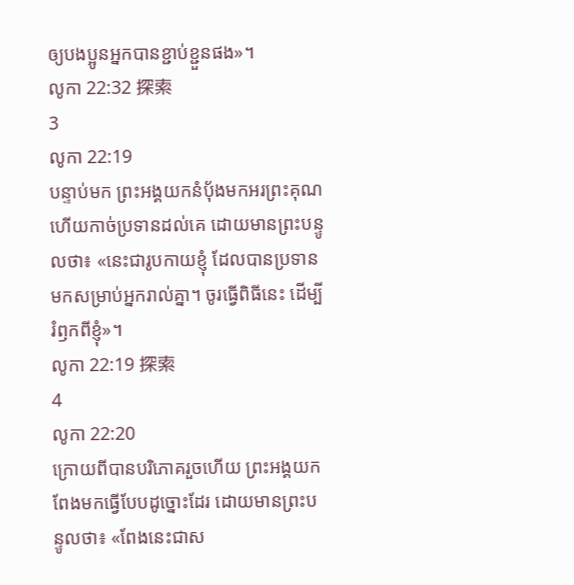ឲ្យបងប្អូនអ្នកបានខ្ជាប់ខ្ជួនផង»។
លូកា 22:32 探索
3
លូកា 22:19
បន្ទាប់មក ព្រះអង្គយកនំបុ័ងមកអរព្រះគុណ ហើយកាច់ប្រទានដល់គេ ដោយមានព្រះបន្ទូលថា៖ «នេះជារូបកាយខ្ញុំ ដែលបានប្រទានមកសម្រាប់អ្នករាល់គ្នា។ ចូរធ្វើពិធីនេះ ដើម្បីរំឭកពីខ្ញុំ»។
លូកា 22:19 探索
4
លូកា 22:20
ក្រោយពីបានបរិភោគរួចហើយ ព្រះអង្គយកពែងមកធ្វើបែបដូច្នោះដែរ ដោយមានព្រះបន្ទូលថា៖ «ពែងនេះជាស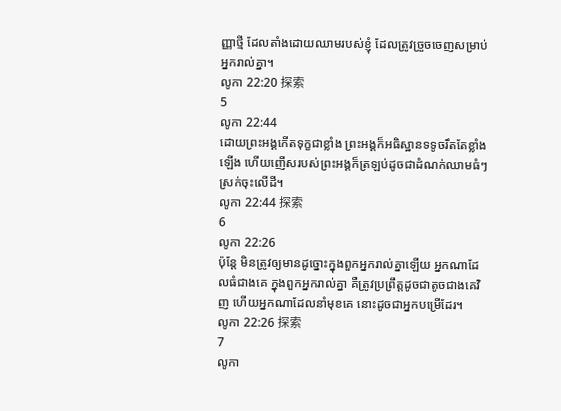ញ្ញាថ្មី ដែលតាំងដោយឈាមរបស់ខ្ញុំ ដែលត្រូវច្រួចចេញសម្រាប់អ្នករាល់គ្នា។
លូកា 22:20 探索
5
លូកា 22:44
ដោយព្រះអង្គកើតទុក្ខជាខ្លាំង ព្រះអង្គក៏អធិស្ឋានទទូចរឹតតែខ្លាំងឡើង ហើយញើសរបស់ព្រះអង្គក៏ត្រឡប់ដូចជាដំណក់ឈាមធំៗស្រក់ចុះលើដី។
លូកា 22:44 探索
6
លូកា 22:26
ប៉ុន្តែ មិនត្រូវឲ្យមានដូច្នោះក្នុងពួកអ្នករាល់គ្នាឡើយ អ្នកណាដែលធំជាងគេ ក្នុងពួកអ្នករាល់គ្នា គឺត្រូវប្រព្រឹត្តដូចជាតូចជាងគេវិញ ហើយអ្នកណាដែលនាំមុខគេ នោះដូចជាអ្នកបម្រើដែរ។
លូកា 22:26 探索
7
លូកា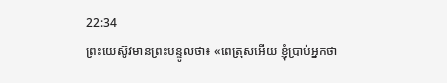22:34
ព្រះយេស៊ូវមានព្រះបន្ទូលថា៖ «ពេត្រុសអើយ ខ្ញុំប្រាប់អ្នកថា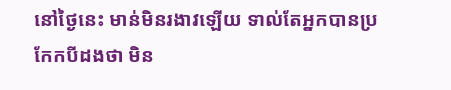នៅថ្ងៃនេះ មាន់មិនរងាវឡើយ ទាល់តែអ្នកបានប្រកែកបីដងថា មិន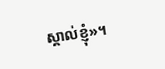ស្គាល់ខ្ញុំ»។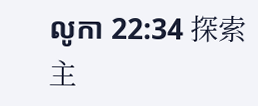លូកា 22:34 探索
主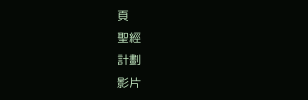頁
聖經
計劃
影片